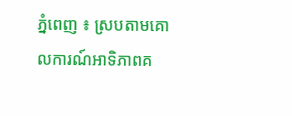ភ្នំពេញ ៖ ស្របតាមគោលការណ៍អាទិភាពគ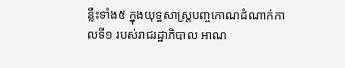ន្លឹះទាំង៥ ក្នុងយុទ្ធសាស្ត្របញ្ចកោណដំណាក់កាលទី១ របស់រាជរដ្ឋាភិបាល អាណ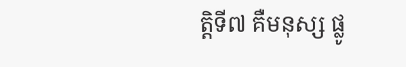ត្តិទី៧ គឺមនុស្ស ផ្លូ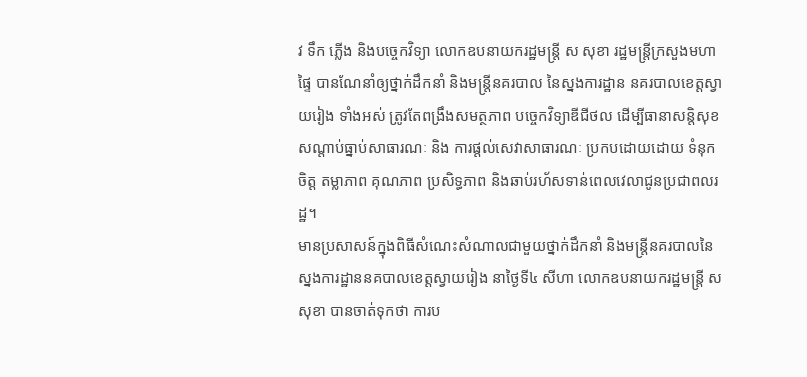វ ទឹក ភ្លើង និងបច្ចេកវិទ្យា លោកឧបនាយករដ្ឋមន្ដ្រី ស សុខា រដ្ឋមន្ត្រីក្រសួងមហាផ្ទៃ បានណែនាំឲ្យថ្នាក់ដឹកនាំ និងមន្ត្រីនគរបាល នៃស្នងការដ្ឋាន នគរបាលខេត្តស្វាយរៀង ទាំងអស់ ត្រូវតែពង្រឹងសមត្ថភាព បច្ចេកវិទ្យាឌីជីថល ដើម្បីធានាសន្តិសុខ សណ្តាប់ធ្នាប់សាធារណៈ និង ការផ្តល់សេវាសាធារណៈ ប្រកបដោយដោយ ទំនុកចិត្ត តម្លាភាព គុណភាព ប្រសិទ្ធភាព និងឆាប់រហ័សទាន់ពេលវេលាជូនប្រជាពលរដ្ឋ។
មានប្រសាសន៍ក្នុងពិធីសំណេះសំណាលជាមួយថ្នាក់ដឹកនាំ និងមន្ត្រីនគរបាលនៃស្នងការដ្ឋាននគបាលខេត្តស្វាយរៀង នាថ្ងៃទី៤ សីហា លោកឧបនាយករដ្ឋមន្ដ្រី ស សុខា បានចាត់ទុកថា ការប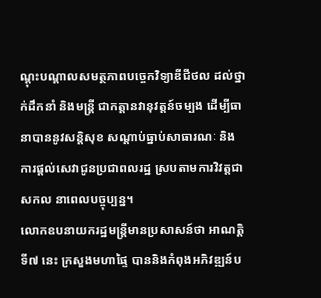ណ្តុះបណ្តាលសមត្ថភាពបច្ចេកវិទ្យាឌីជីថល ដល់ថ្នាក់ដឹកនាំ និងមន្ត្រី ជាកត្តានវានុវត្តន៍ចម្បង ដើម្បីធានាបាននូវសន្តិសុខ សណ្តាប់ធ្នាប់សាធារណៈ និងការផ្តល់សេវាជូនប្រជាពលរដ្ឋ ស្របតាមការវិវត្តជាសកល នាពេលបច្ចុប្បន្ន។
លោកឧបនាយករដ្ឋមន្ដ្រីមានប្រសាសន៍ថា អាណត្តិទី៧ នេះ ក្រសួងមហាផ្ទៃ បាននិងកំពុងអភិវឌ្ឍន៍ប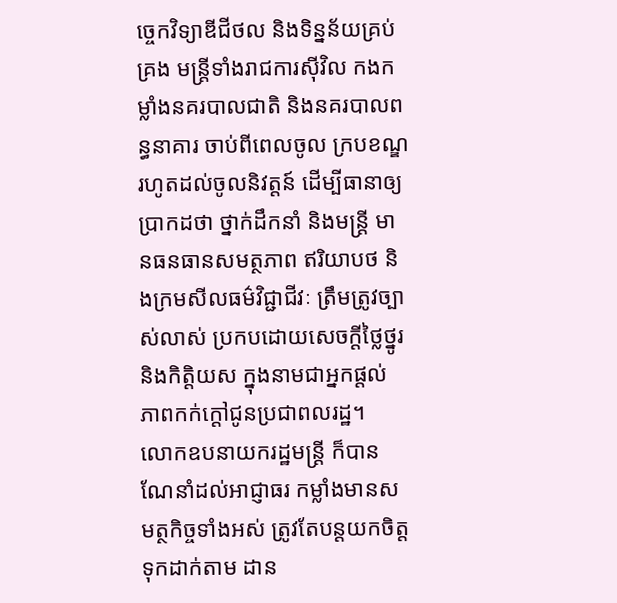ច្ចេកវិទ្យាឌីជីថល និងទិន្នន័យគ្រប់គ្រង មន្ត្រីទាំងរាជការស៊ីវិល កងកម្លាំងនគរបាលជាតិ និងនគរបាលពន្ធនាគារ ចាប់ពីពេលចូល ក្របខណ្ឌរហូតដល់ចូលនិវត្តន៍ ដើម្បីធានាឲ្យប្រាកដថា ថ្នាក់ដឹកនាំ និងមន្ត្រី មានធនធានសមត្ថភាព ឥរិយាបថ និងក្រមសីលធម៌វិជ្ជាជីវៈ ត្រឹមត្រូវច្បាស់លាស់ ប្រកបដោយសេចក្តីថ្លៃថ្នូរ និងកិត្តិយស ក្នុងនាមជាអ្នកផ្តល់ ភាពកក់ក្តៅជូនប្រជាពលរដ្ឋ។
លោកឧបនាយករដ្ឋមន្ដ្រី ក៏បានណែនាំដល់អាជ្ញាធរ កម្លាំងមានសមត្ថកិច្ចទាំងអស់ ត្រូវតែបន្តយកចិត្តទុកដាក់តាម ដាន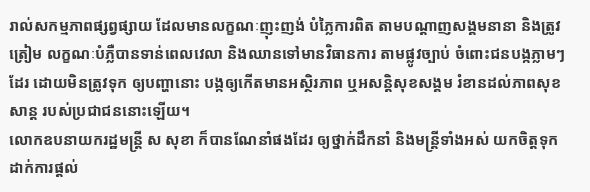រាល់សកម្មភាពផ្សព្វផ្សាយ ដែលមានលក្ខណៈញុះញង់ បំភ្លៃការពិត តាមបណ្តាញសង្គមនានា និងត្រូវត្រៀម លក្ខណៈបំភ្លឺបានទាន់ពេលវេលា និងឈានទៅមានវិធានការ តាមផ្លូវច្បាប់ ចំពោះជនបង្កភ្លាមៗដែរ ដោយមិនត្រូវទុក ឲ្យបញ្ហានោះ បង្កឲ្យកើតមានអស្ថិរភាព ឬអសន្តិសុខសង្គម រំខានដល់ភាពសុខសាន្ត របស់ប្រជាជននោះឡើយ។
លោកឧបនាយករដ្ឋមន្ដ្រី ស សុខា ក៏បានណែនាំផងដែរ ឲ្យថ្នាក់ដឹកនាំ និងមន្ត្រីទាំងអស់ យកចិត្តទុកដាក់ការផ្តល់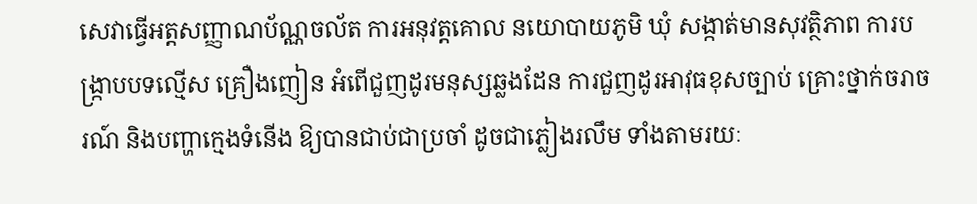សេវាធ្វើអត្តសញ្ញាណប័ណ្ណចល័ត ការអនុវត្តគោល នយោបាយភូមិ ឃុំ សង្កាត់មានសុវត្ថិភាព ការបង្ក្រាបបទល្មើស គ្រឿងញៀន អំពើជួញដូរមនុស្សឆ្លងដែន ការជួញដូរអាវុធខុសច្បាប់ គ្រោះថ្នាក់ចរាចរណ៍ និងបញ្ហាក្មេងទំនើង ឱ្យបានជាប់ជាប្រចាំ ដូចជាភ្លៀងរលឹម ទាំងតាមរយៈ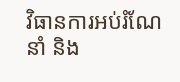វិធានការអប់រំណែនាំ និង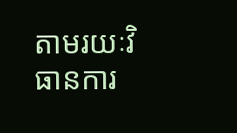តាមរយៈវិធានការ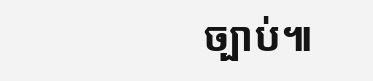ច្បាប់៕